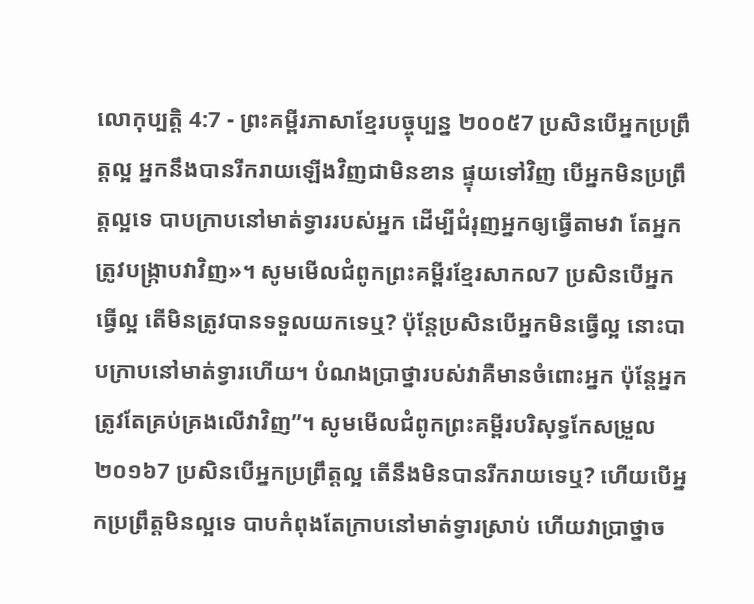លោកុប្បត្តិ 4:7 - ព្រះគម្ពីរភាសាខ្មែរបច្ចុប្បន្ន ២០០៥7 ប្រសិនបើអ្នកប្រព្រឹត្តល្អ អ្នកនឹងបានរីករាយឡើងវិញជាមិនខាន ផ្ទុយទៅវិញ បើអ្នកមិនប្រព្រឹត្តល្អទេ បាបក្រាបនៅមាត់ទ្វាររបស់អ្នក ដើម្បីជំរុញអ្នកឲ្យធ្វើតាមវា តែអ្នកត្រូវបង្ក្រាបវាវិញ»។ សូមមើលជំពូកព្រះគម្ពីរខ្មែរសាកល7 ប្រសិនបើអ្នកធ្វើល្អ តើមិនត្រូវបានទទួលយកទេឬ? ប៉ុន្តែប្រសិនបើអ្នកមិនធ្វើល្អ នោះបាបក្រាបនៅមាត់ទ្វារហើយ។ បំណងប្រាថ្នារបស់វាគឺមានចំពោះអ្នក ប៉ុន្តែអ្នកត្រូវតែគ្រប់គ្រងលើវាវិញ”។ សូមមើលជំពូកព្រះគម្ពីរបរិសុទ្ធកែសម្រួល ២០១៦7 ប្រសិនបើអ្នកប្រព្រឹត្តល្អ តើនឹងមិនបានរីករាយទេឬ? ហើយបើអ្នកប្រព្រឹត្តមិនល្អទេ បាបកំពុងតែក្រាបនៅមាត់ទ្វារស្រាប់ ហើយវាប្រាថ្នាច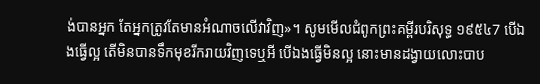ង់បានអ្នក តែអ្នកត្រូវតែមានអំណាចលើវាវិញ»។ សូមមើលជំពូកព្រះគម្ពីរបរិសុទ្ធ ១៩៥៤7 បើឯងធ្វើល្អ តើមិនបានទឹកមុខរីករាយវិញទេឬអី បើឯងធ្វើមិនល្អ នោះមានដង្វាយលោះបាប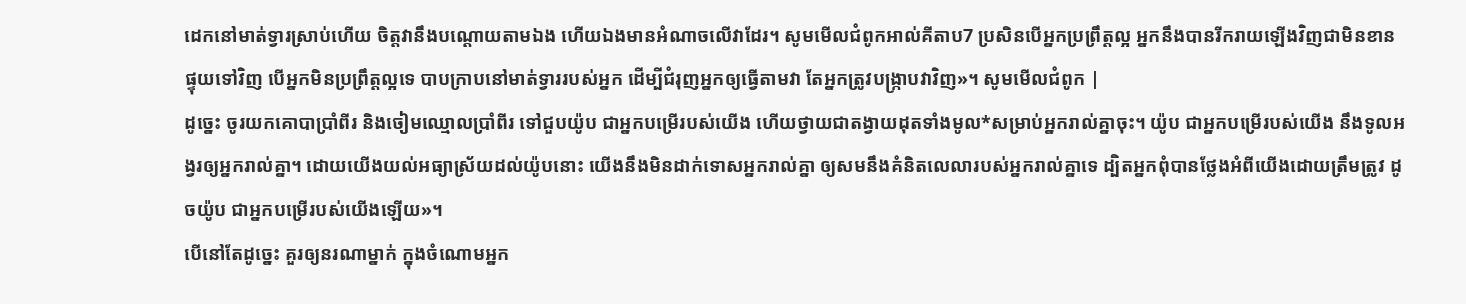ដេកនៅមាត់ទ្វារស្រាប់ហើយ ចិត្តវានឹងបណ្តោយតាមឯង ហើយឯងមានអំណាចលើវាដែរ។ សូមមើលជំពូកអាល់គីតាប7 ប្រសិនបើអ្នកប្រព្រឹត្តល្អ អ្នកនឹងបានរីករាយឡើងវិញជាមិនខាន ផ្ទុយទៅវិញ បើអ្នកមិនប្រព្រឹត្តល្អទេ បាបក្រាបនៅមាត់ទ្វាររបស់អ្នក ដើម្បីជំរុញអ្នកឲ្យធ្វើតាមវា តែអ្នកត្រូវបង្ក្រាបវាវិញ»។ សូមមើលជំពូក |
ដូច្នេះ ចូរយកគោបាប្រាំពីរ និងចៀមឈ្មោលប្រាំពីរ ទៅជួបយ៉ូប ជាអ្នកបម្រើរបស់យើង ហើយថ្វាយជាតង្វាយដុតទាំងមូល*សម្រាប់អ្នករាល់គ្នាចុះ។ យ៉ូប ជាអ្នកបម្រើរបស់យើង នឹងទូលអង្វរឲ្យអ្នករាល់គ្នា។ ដោយយើងយល់អធ្យាស្រ័យដល់យ៉ូបនោះ យើងនឹងមិនដាក់ទោសអ្នករាល់គ្នា ឲ្យសមនឹងគំនិតលេលារបស់អ្នករាល់គ្នាទេ ដ្បិតអ្នកពុំបានថ្លែងអំពីយើងដោយត្រឹមត្រូវ ដូចយ៉ូប ជាអ្នកបម្រើរបស់យើងឡើយ»។
បើនៅតែដូច្នេះ គួរឲ្យនរណាម្នាក់ ក្នុងចំណោមអ្នក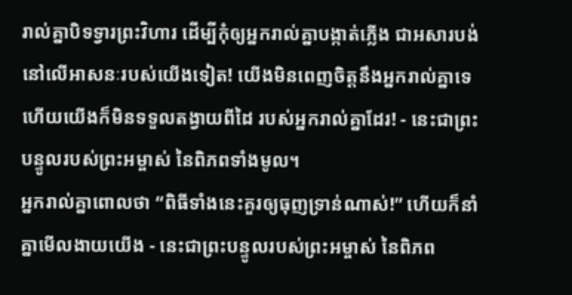រាល់គ្នាបិទទ្វារព្រះវិហារ ដើម្បីកុំឲ្យអ្នករាល់គ្នាបង្កាត់ភ្លើង ជាអសារបង់នៅលើអាសនៈរបស់យើងទៀត! យើងមិនពេញចិត្តនឹងអ្នករាល់គ្នាទេ ហើយយើងក៏មិនទទួលតង្វាយពីដៃ របស់អ្នករាល់គ្នាដែរ! - នេះជាព្រះបន្ទូលរបស់ព្រះអម្ចាស់ នៃពិភពទាំងមូល។
អ្នករាល់គ្នាពោលថា “ពិធីទាំងនេះគួរឲ្យធុញទ្រាន់ណាស់!” ហើយក៏នាំគ្នាមើលងាយយើង - នេះជាព្រះបន្ទូលរបស់ព្រះអម្ចាស់ នៃពិភព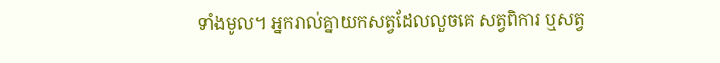ទាំងមូល។ អ្នករាល់គ្នាយកសត្វដែលលួចគេ សត្វពិការ ឬសត្វ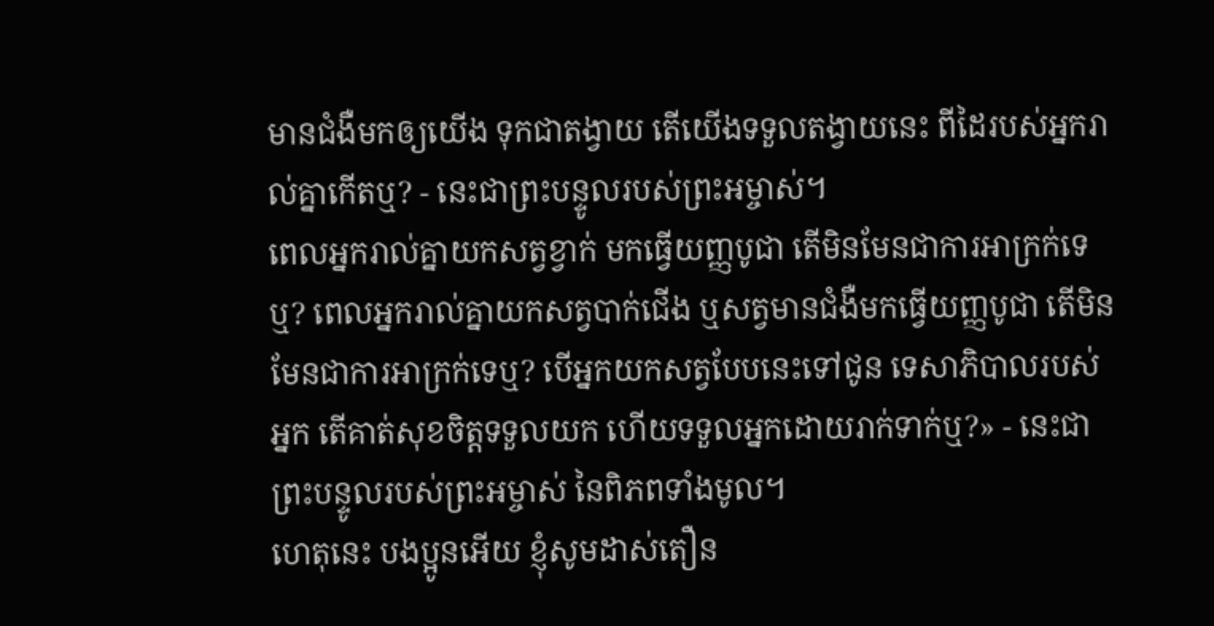មានជំងឺមកឲ្យយើង ទុកជាតង្វាយ តើយើងទទួលតង្វាយនេះ ពីដៃរបស់អ្នករាល់គ្នាកើតឬ? - នេះជាព្រះបន្ទូលរបស់ព្រះអម្ចាស់។
ពេលអ្នករាល់គ្នាយកសត្វខ្វាក់ មកធ្វើយញ្ញបូជា តើមិនមែនជាការអាក្រក់ទេឬ? ពេលអ្នករាល់គ្នាយកសត្វបាក់ជើង ឬសត្វមានជំងឺមកធ្វើយញ្ញបូជា តើមិនមែនជាការអាក្រក់ទេឬ? បើអ្នកយកសត្វបែបនេះទៅជូន ទេសាភិបាលរបស់អ្នក តើគាត់សុខចិត្តទទួលយក ហើយទទួលអ្នកដោយរាក់ទាក់ឬ?» - នេះជាព្រះបន្ទូលរបស់ព្រះអម្ចាស់ នៃពិភពទាំងមូល។
ហេតុនេះ បងប្អូនអើយ ខ្ញុំសូមដាស់តឿន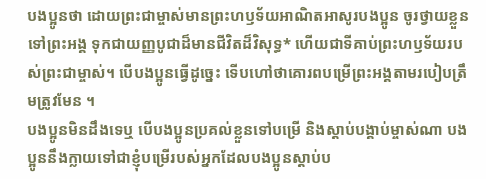បងប្អូនថា ដោយព្រះជាម្ចាស់មានព្រះហឫទ័យអាណិតអាសូរបងប្អូន ចូរថ្វាយខ្លួនទៅព្រះអង្គ ទុកជាយញ្ញបូជាដ៏មានជីវិតដ៏វិសុទ្ធ* ហើយជាទីគាប់ព្រះហឫទ័យរបស់ព្រះជាម្ចាស់។ បើបងប្អូនធ្វើដូច្នេះ ទើបហៅថាគោរពបម្រើព្រះអង្គតាមរបៀបត្រឹមត្រូវមែន ។
បងប្អូនមិនដឹងទេឬ បើបងប្អូនប្រគល់ខ្លួនទៅបម្រើ និងស្ដាប់បង្គាប់ម្ចាស់ណា បងប្អូននឹងក្លាយទៅជាខ្ញុំបម្រើរបស់អ្នកដែលបងប្អូនស្ដាប់ប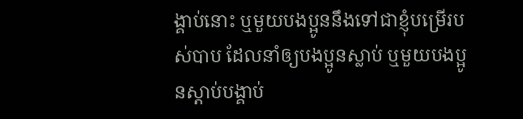ង្គាប់នោះ ឬមួយបងប្អូននឹងទៅជាខ្ញុំបម្រើរបស់បាប ដែលនាំឲ្យបងប្អូនស្លាប់ ឬមួយបងប្អូនស្ដាប់បង្គាប់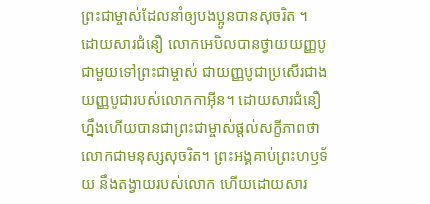ព្រះជាម្ចាស់ដែលនាំឲ្យបងប្អូនបានសុចរិត ។
ដោយសារជំនឿ លោកអេបិលបានថ្វាយយញ្ញបូជាមួយទៅព្រះជាម្ចាស់ ជាយញ្ញបូជាប្រសើរជាងយញ្ញបូជារបស់លោកកាអ៊ីន។ ដោយសារជំនឿហ្នឹងហើយបានជាព្រះជាម្ចាស់ផ្ដល់សក្ខីភាពថា លោកជាមនុស្សសុចរិត។ ព្រះអង្គគាប់ព្រះហឫទ័យ នឹងតង្វាយរបស់លោក ហើយដោយសារ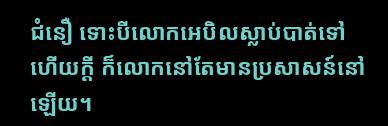ជំនឿ ទោះបីលោកអេបិលស្លាប់បាត់ទៅហើយក្ដី ក៏លោកនៅតែមានប្រសាសន៍នៅឡើយ។